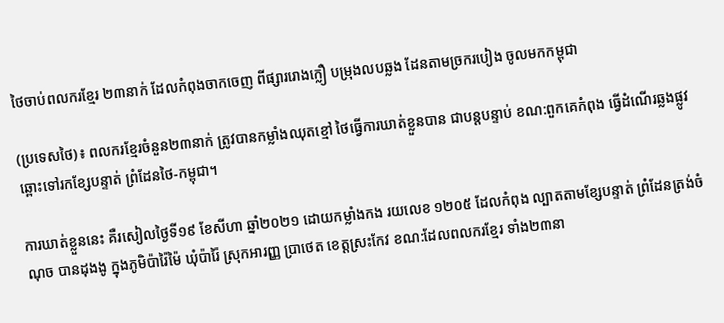ថៃចាប់ពលករខ្មែរ ២៣នាក់ ដែលកំពុងចាកចេញ ពីផ្សាររោងក្លឿ បម្រុងលបឆ្លង ដែនតាមច្រករបៀង ចូលមកកម្ពុជា

(ប្រទេសថៃ)៖ ពលករខ្មែរចំនួន២៣នាក់ ត្រូវបានកម្លាំងឈុតខ្មៅ ថៃធ្វើការឃាត់ខ្លួនបាន ជាបន្តបន្ទាប់ ខណ:ពួកគេកំពុង ធ្វើដំណើរឆ្លងផ្លូវ ឆ្ពោះទៅរកខ្សែបន្ទាត់ ព្រំដែនថៃ-កម្ពុជា។

ការឃាត់ខ្លួននេះ គឺរសៀលថ្ងៃទី១៩ ខែសីហា ឆ្នាំ២០២១ ដោយកម្លាំងកង រយលេខ ១២០៥ ដែលកំពុង ល្បាតតាមខ្សែបន្ទាត់ ព្រំដែនត្រង់ចំណុច បានដុងងូ ក្នុងភូមិប៉ារ៉ៃម៉ៃ ឃុំប៉ារ៉ៃ ស្រុកអារញ្ញ ប្រាថេត ខេត្តស្រះកែវ ខណ:ដែលពលករខ្មែរ ទាំង២៣នា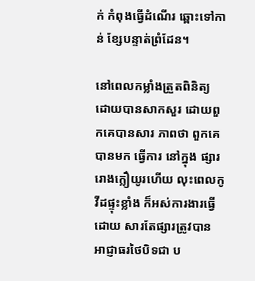ក់ កំពុងធ្វើដំណើរ ឆ្ពោះទៅកាន់ ខ្សែបន្ទាត់ព្រំដែន។

នៅពេលកម្លាំងត្រួតពិនិត្យ ដោយបានសាកសួរ ដោយពួកគេបានសារ ភាពថា ពួកគេបានមក ធ្វើការ នៅក្នុង ផ្សាររោងក្លឿយូរហើយ លុះពេលកូវីដផ្ទុះខ្លាំង ក៏អស់ការងារធ្វើដោយ សារតែផ្សារត្រូវបាន អាជ្ញាធរថៃបិទជា ប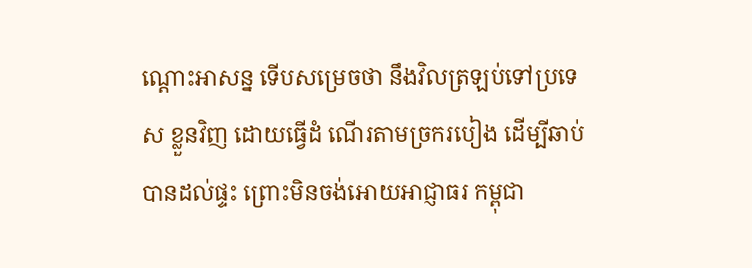ណ្តោះអាសន្ន ទើបសម្រេចថា នឹងវិលត្រឡប់ទៅប្រទេស ខ្លួនវិញ ដោយធ្វើដំ ណើរតាមច្រករបៀង ដើម្បីឆាប់បានដល់ផ្ទះ ព្រោះមិនចង់អោយអាជ្ញាធរ កម្ពុជា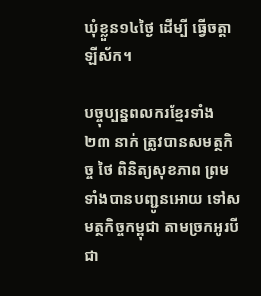ឃុំខ្លួន១៤ថ្ងៃ ដើម្បី ធ្វើចត្តាឡីស័ក។

បច្ចុប្បន្នពលករខ្មែរទាំង ២៣ នាក់ ត្រូវបានសមត្ថកិច្ច ថៃ ពិនិត្យសុខភាព ព្រមទាំងបានបញ្ជូនអោយ ទៅសមត្ថកិច្ចកម្ពុជា តាមច្រកអូរបីជា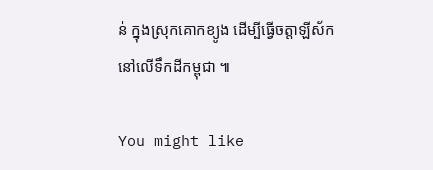ន់ ក្នុងស្រុកគោកខ្យូង ដើម្បីធ្វើចត្តាឡីស័ក នៅលើទឹកដីកម្ពុជា ៕

You might like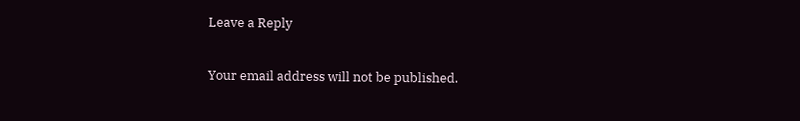Leave a Reply

Your email address will not be published.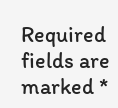Required fields are marked *